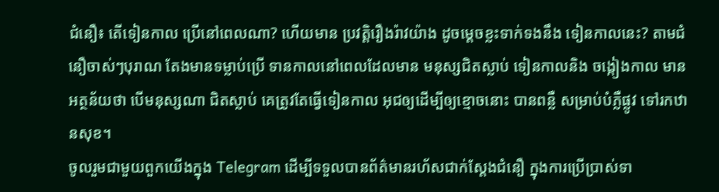ជំនឿ៖ តើទៀនកាល ប្រើនៅពេលណា? ហើយមាន ប្រវត្តិរឿងរ៉ាវយ៉ាង ដូចម្តេចខ្លះទាក់ទងនឹង ទៀនកាលនេះ? តាមជំនឿចាស់ៗបុរាណ តែងមានទម្លាប់ប្រើ ទានកាលនៅពេលដែលមាន មនុស្សជិតស្លាប់ ទៀនកាលនិង ចង្កៀងកាល មានអត្ថន័យថា បើមនុស្សណា ជិតស្លាប់ គេត្រូវតែធ្វើទៀនកាល អុជឲ្យដើម្បីឲ្យខ្មោចនោះ បានពន្លឺ សម្រាប់បំភ្លឺផ្លូវ ទៅរកឋានសុខ។
ចូលរួមជាមួយពួកយើងក្នុង Telegram ដើម្បីទទួលបានព័ត៌មានរហ័សជាក់ស្តែងជំនឿ ក្នុងការប្រើប្រាស់ទា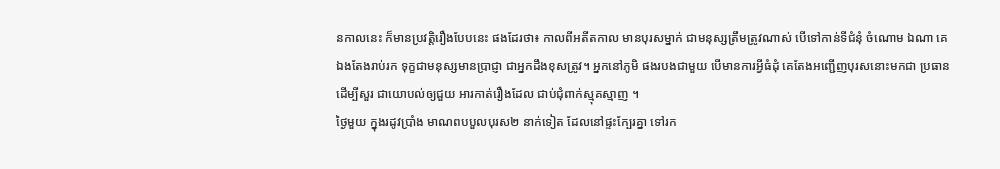នកាលនេះ ក៏មានប្រវត្តិរឿងបែបនេះ ផងដែរថា៖ កាលពីអតីតកាល មានបុរសម្នាក់ ជាមនុស្សត្រឹមត្រូវណាស់ បើទៅកាន់ទីជំនុំ ចំណោម ឯណា គេឯងតែងរាប់រក ទុក្ខជាមនុស្សមានប្រាជ្ញា ជាអ្នកដឹងខុសត្រូវ។ អ្នកនៅភូមិ ផងរបងជាមួយ បើមានការអ្វីធំដុំ គេតែងអញ្ជើញបុរសនោះមកជា ប្រធានដើម្បីសួរ ជាយោបល់ឲ្យជួយ អារកាត់រឿងដែល ជាប់ជុំពាក់ស្មុគស្មាញ ។
ថ្ងៃមួយ ក្នុងរដូវប្រាំង មាណពបបួលបុរស២ នាក់ទៀត ដែលនៅផ្ទះក្បែរគ្នា ទៅរក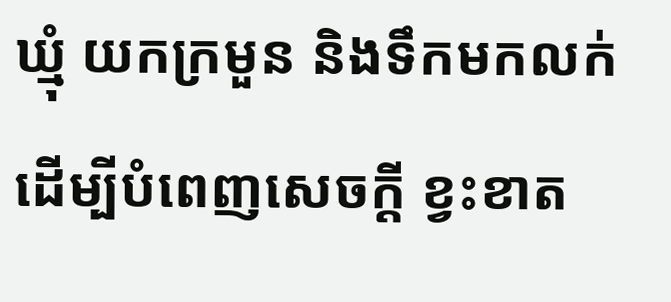ឃ្មុំ យកក្រមួន និងទឹកមកលក់ ដើម្បីបំពេញសេចក្តី ខ្វះខាត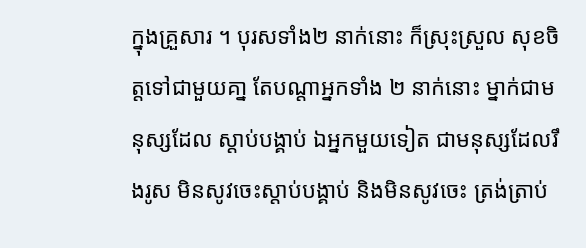ក្នុងគ្រួសារ ។ បុរសទាំង២ នាក់នោះ ក៏ស្រុះស្រួល សុខចិត្តទៅជាមួយគា្ន តែបណ្តាអ្នកទាំង ២ នាក់នោះ ម្នាក់ជាមនុស្សដែល ស្តាប់បង្គាប់ ឯអ្នកមួយទៀត ជាមនុស្សដែលរឹងរូស មិនសូវចេះស្តាប់បង្គាប់ និងមិនសូវចេះ ត្រង់ត្រាប់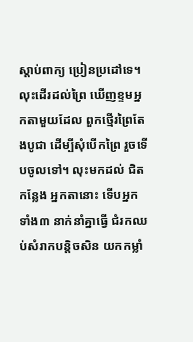ស្តាប់ពាក្យ ប្រៀនប្រដៅទេ។
លុះដើរដល់ព្រៃ ឃើញខ្ទមអ្នកតាមួយដែល ពួកថ្មើរព្រៃតែងបូជា ដើម្បីសុំបើកព្រៃ រួចទើបចូលទៅ។ លុះមកដល់ ជិតកន្លែង អ្នកតានោះ ទើបអ្នកទាំង៣ នាក់នាំគ្នាធ្វើ ជំរកឈប់សំរាកបន្តិចសិន យកកម្លាំ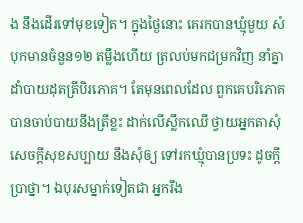ង នឹងដើរទៅមុខទៀត។ ក្នុងថ្ងៃនោះ គេរកបានឃ្មុំមួយ សំបុកមានចំនួន១២ តម្លឹងហើយ ត្រលប់មកជម្រកវិញ នាំគ្នា ដាំបាយដុតត្រីបិរភោគ។ តែមុនពេលដែល ពួកគេបរិភោគ បានចាប់បាយនឹងត្រីខ្លះ ដាក់លើស្លឹកឈើ ថ្វាយអ្នកតាសុំ សេចក្តីសុខសប្បាយ នឹងសុំឲ្យ ទៅរកឃ្មុំបានប្រទះ ដូចក្តីប្រាថ្នា។ ឯបុរសម្នាក់ទៀតជា អ្នករឹង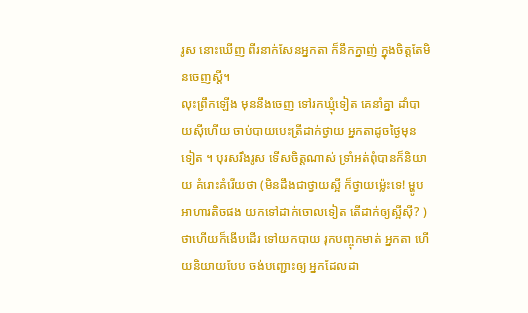រូស នោះឃើញ ពីរនាក់សែនអ្នកតា ក៏នឹកក្នាញ់ ក្នុងចិត្តតែមិនចេញស្តី។
លុះព្រឹកឡើង មុននឹងចេញ ទៅរកឃ្មុំទៀត គេនាំគ្នា ដាំបាយស៊ីហើយ ចាប់បាយបេះត្រីដាក់ថ្វាយ អ្នកតាដូចថ្ងៃមុនទៀត ។ បុរសរឹងរូស ទើសចិត្តណាស់ ទ្រាំអត់ពុំបានក៏និយាយ គំរោះគំរើយថា (មិនដឹងជាថ្វាយស្អី ក៏ថ្វាយម៉្លេះទេ! ម្ហូបអាហារតិចផង យកទៅដាក់ចោលទៀត តើដាក់ឲ្យស្អីស៊ី? ) ថាហើយក៏ងើបដើរ ទៅយកបាយ រុកបញ្ចុកមាត់ អ្នកតា ហើយនិយាយបែប ចង់បញ្ជោះឲ្យ អ្នកដែលដា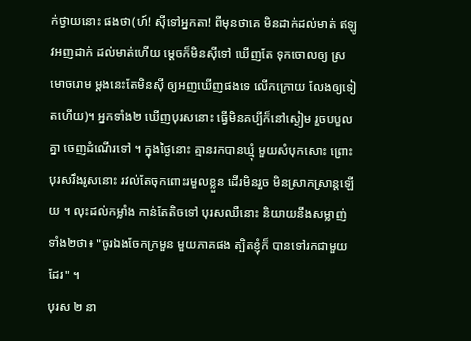ក់ថ្វាយនោះ ផងថា(ហ៍! ស៊ីទៅអ្នកតា! ពីមុនថាគេ មិនដាក់ដល់មាត់ ឥឡូវអញដាក់ ដល់មាត់ហើយ ម្តេចក៏មិនស៊ីទៅ ឃើញតែ ទុកចោលឲ្យ ស្រមោចរោម ម្តងនេះតែមិនស៊ី ឲ្យអញឃើញផងទេ លើកក្រោយ លែងឲ្យទៀតហើយ)។ អ្នកទាំង២ ឃើញបុរសនោះ ធ្វើមិនគប្បីក៏នៅស្ងៀម រួចបបួលគ្នា ចេញដំណើរទៅ ។ ក្នុងថ្ងៃនោះ គ្មានរកបានឃ្មុំ មួយសំបុកសោះ ព្រោះបុរសរឹងរូសនោះ រវល់តែចុកពោះរមួលខ្លួន ដើរមិនរួច មិនស្រាកស្រាន្តឡើយ ។ លុះដល់កម្លាំង កាន់តែតិចទៅ បុរសឈឺនោះ និយាយនឹងសម្លាញ់ទាំង២ថា៖ "ចូរឯងចែកក្រមួន មួយភាគផង ត្បិតខ្ញុំក៏ បានទៅរកជាមួយដែរ" ។
បុរស ២ នា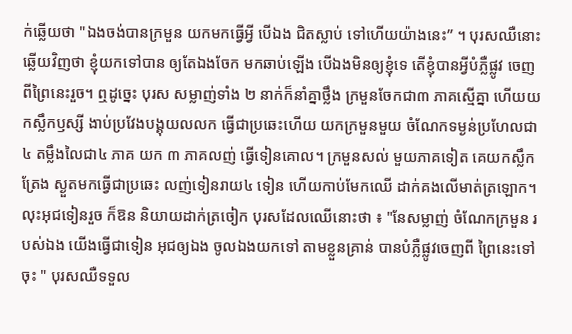ក់ឆ្លើយថា "ឯងចង់បានក្រមួន យកមកធ្វើអ្វី បើឯង ជិតស្លាប់ ទៅហើយយ៉ាងនេះ” ។ បុរសឈឺនោះ ឆ្លើយវិញថា ខ្ញុំយកទៅបាន ឲ្យតែឯងចែក មកឆាប់ឡើង បើឯងមិនឲ្យខ្ញុំទេ តើខ្ញុំបានអ្វីបំភ្លឺផ្លូវ ចេញពីព្រៃនេះរួច។ ឮដូច្នេះ បុរស សម្លាញ់ទាំង ២ នាក់ក៏នាំគ្នាថ្លឹង ក្រមួនចែកជា៣ ភាគស្មើគ្នា ហើយយកស្លឹកឫស្សី ងាប់ប្រវែងបង្គុយលលក ធ្វើជាប្រឆេះហើយ យកក្រមួនមួយ ចំណែកទម្ងន់ប្រហែលជា៤ តម្លឹងលៃជា៤ ភាគ យក ៣ ភាគលញ់ ធ្វើទៀនគោល។ ក្រមួនសល់ មួយភាគទៀត គេយកស្លឹកត្រែង ស្ងួតមកធ្វើជាប្រឆេះ លញ់ទៀនរាយ៤ ទៀន ហើយកាប់មែកឈើ ដាក់គងលើមាត់ត្រឡោក។ លុះអុជទៀនរួច ក៏ឱន និយាយដាក់ត្រចៀក បុរសដែលឈើនោះថា ៖ "នែសម្លាញ់ ចំណែកក្រមួន របស់ឯង យើងធ្វើជាទៀន អុជឲ្យឯង ចូលឯងយកទៅ តាមខ្លួនគ្រាន់ បានបំភ្លឺផ្លូវចេញពី ព្រៃនេះទៅចុះ " បុរសឈឺទទួល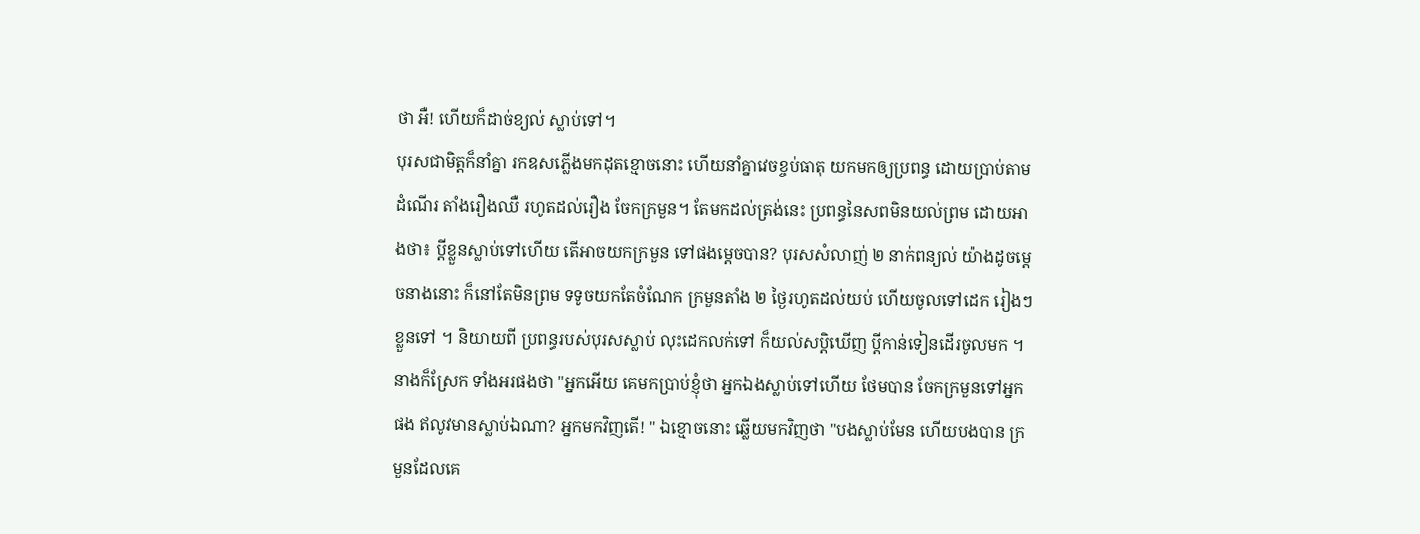ថា អឺ! ហើយក៏ដាច់ខ្យល់ ស្លាប់ទៅ។
បុរសជាមិត្តក៏នាំគ្នា រកឧសភ្លើងមកដុតខ្មោចនោះ ហើយនាំគ្នាវេចខ្ចប់ធាតុ យកមកឲ្យប្រពន្ធ ដោយប្រាប់តាមដំណើរ តាំងរឿងឈឺ រហូតដល់រឿង ចែកក្រមួន។ តែមកដល់ត្រង់នេះ ប្រពន្ធនៃសពមិនយល់ព្រម ដោយអាងថា៖ ប្តីខ្លួនស្លាប់ទៅហើយ តើអាចយកក្រមួន ទៅផងមេ្តចបាន? បុរសសំលាញ់ ២ នាក់ពន្យល់ យ៉ាងដូចមេ្តចនាងនោះ ក៏នៅតែមិនព្រម ទទូចយកតែចំណែក ក្រមួនតាំង ២ ថ្ងៃរហូតដល់យប់ ហើយចូលទៅដេក រៀងៗខ្លួនទៅ ។ និយាយពី ប្រពន្ធរបស់បុរសស្លាប់ លុះដេកលក់ទៅ ក៏យល់សប្តិឃើញ ប្តីកាន់ទៀនដើរចូលមក ។ នាងក៏ស្រែក ទាំងអរផងថា "អ្នកអើយ គេមកប្រាប់ខ្ញុំថា អ្នកឯងស្លាប់ទៅហើយ ថែមបាន ចែកក្រមួនទៅអ្នកផង ឥលូវមានស្លាប់ឯណា? អ្នកមកវិញតើ! " ឯខ្មោចនោះ ឆ្លើយមកវិញថា "បងស្លាប់មែន ហើយបងបាន ក្រមួនដែលគេ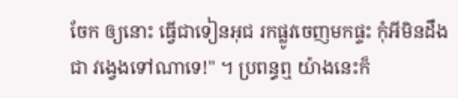ចែក ឲ្យនោះ ធ្វើជាទៀនអុជ រកផ្លូវចេញមកផ្ទះ កុំអីមិនដឹងជា វង្វេងទៅណាទេ!" ។ ប្រពន្ធឮ យ៉ាងនេះក៏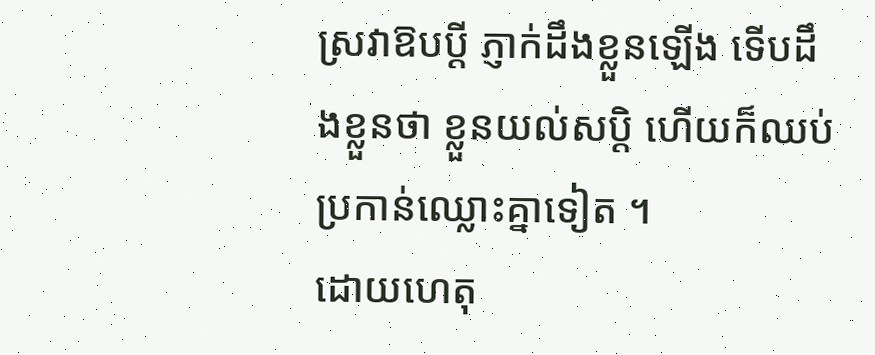ស្រវាឱបប្ដី ភ្ញាក់ដឹងខ្លួនឡើង ទើបដឹងខ្លួនថា ខ្លួនយល់សប្ដិ ហើយក៏ឈប់ ប្រកាន់ឈ្លោះគ្នាទៀត ។
ដោយហេតុ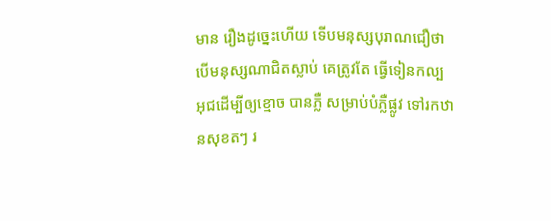មាន រឿងដូច្នេះហើយ ទើបមនុស្សបុរាណជឿថា បើមនុស្សណាជិតស្លាប់ គេត្រូវតែ ធ្វើទៀនកល្ប អុជដើម្បីឲ្យខ្មោច បានភ្លឺ សម្រាប់បំភ្លឺផ្លូវ ទៅរកឋានសុខតៗ រ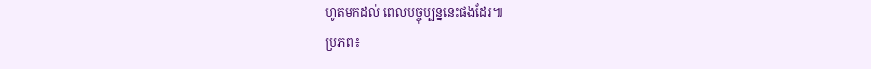ហូតមកដល់ ពេលបច្ចុប្បន្ននេះផងដែរ៕
ប្រភព៖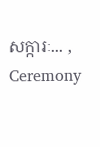សក្ការៈ... , Ceremony